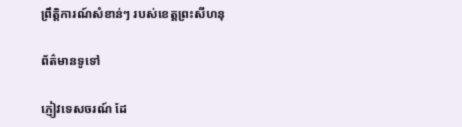ព្រឹត្តិការណ៍សំខាន់ៗ របស់ខេត្តព្រះសីហនុ

ព័ត៌មានទូទៅ

ភ្ញៀវទេសចរណ៍ ដែ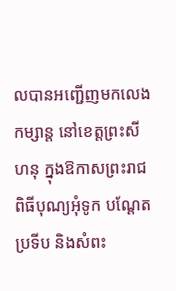លបានអញ្ជើញមកលេងកម្សាន្ត នៅខេត្តព្រះសីហនុ ក្នុងឱកាសព្រះរាជពិធីបុណ្យអុំទូក បណ្ដែតប្រទីប និងសំពះ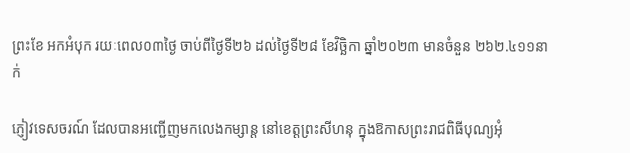ព្រះខែ អកអំបុក រយៈពេល០៣ថ្ងៃ ចាប់ពីថ្ងៃទី២៦ ដល់ថ្ងៃទី២៨ ខែវិច្ឆិកា ឆ្នាំ២០២៣ មានចំនួន ២៦២.៤១១នាក់

ភ្ញៀវទេសចរណ៍ ដែលបានអញ្ជើញមកលេងកម្សាន្ត នៅខេត្តព្រះសីហនុ ក្នុងឱកាសព្រះរាជពិធីបុណ្យអុំ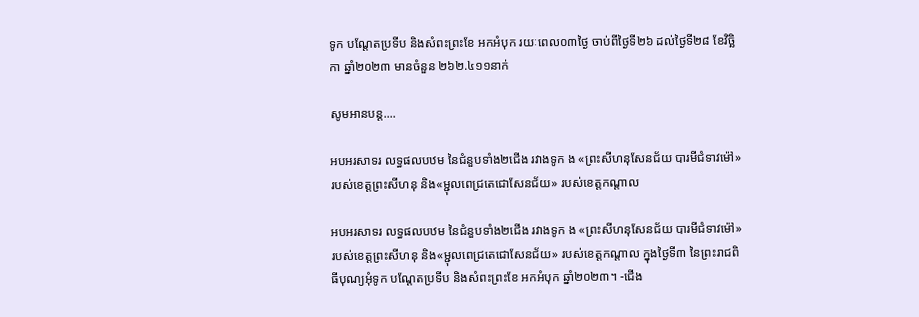ទូក បណ្ដែតប្រទីប និងសំពះព្រះខែ អកអំបុក រយៈពេល០៣ថ្ងៃ ចាប់ពីថ្ងៃទី២៦ ដល់ថ្ងៃទី២៨ ខែវិច្ឆិកា ឆ្នាំ២០២៣ មានចំនួន ២៦២.៤១១នាក់

សូមអានបន្ត....

អបអរសាទរ លទ្ធផលបឋម នៃជំនួបទាំង២ជើង រវាងទូក ង «ព្រះសីហនុសែនជ័យ បារមីជំទាវម៉ៅ» របស់ខេត្តព្រះសីហនុ និង«ម្ជុលពេជ្រតេជោសែនជ័យ» របស់ខេត្តកណ្តាល

អបអរសាទរ លទ្ធផលបឋម នៃជំនួបទាំង២ជើង រវាងទូក ង «ព្រះសីហនុសែនជ័យ បារមីជំទាវម៉ៅ» របស់ខេត្តព្រះសីហនុ និង«ម្ជុលពេជ្រតេជោសែនជ័យ» របស់ខេត្តកណ្តាល ក្នុងថ្ងៃទី៣ នៃព្រះរាជពិធីបុណ្យអុំទូក បណ្តែតប្រទីប និងសំពះព្រះខែ អកអំបុក ឆ្នាំ២០២៣។ -ជើង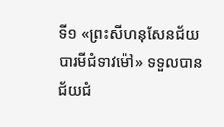ទី១ «ព្រះសីហនុសែនជ័យ បារមីជំទាវម៉ៅ» ទទួលបានជ័យជំ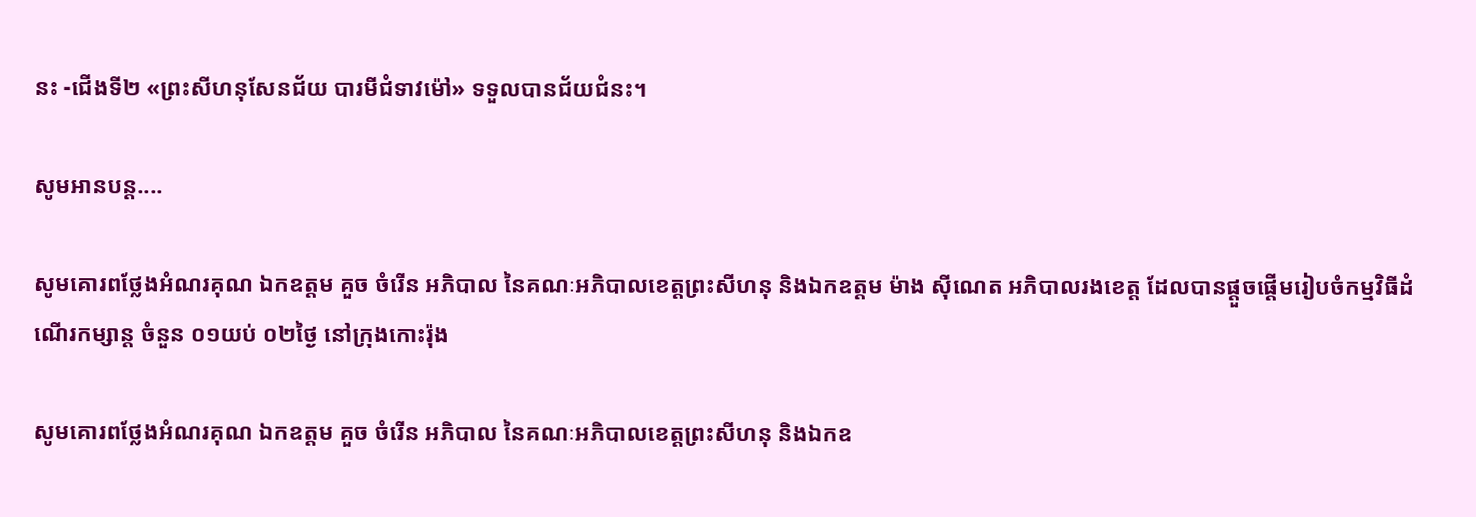នះ -ជើងទី២ «ព្រះសីហនុសែនជ័យ បារមីជំទាវម៉ៅ» ទទួលបានជ័យជំនះ។

សូមអានបន្ត....

សូមគោរពថ្លែងអំណរគុណ ឯកឧត្តម គួច ចំរើន អភិបាល នៃគណៈអភិបាលខេត្តព្រះសីហនុ និងឯកឧត្តម ម៉ាង ស៊ីណេត អភិបាលរងខេត្ត ដែលបានផ្តួចផ្តើមរៀបចំកម្មវិធីដំណើរកម្សាន្ត ចំនួន ០១យប់ ០២ថ្ងៃ នៅក្រុងកោះរ៉ុង

សូមគោរពថ្លែងអំណរគុណ ឯកឧត្តម គួច ចំរើន អភិបាល នៃគណៈអភិបាលខេត្តព្រះសីហនុ និងឯកឧ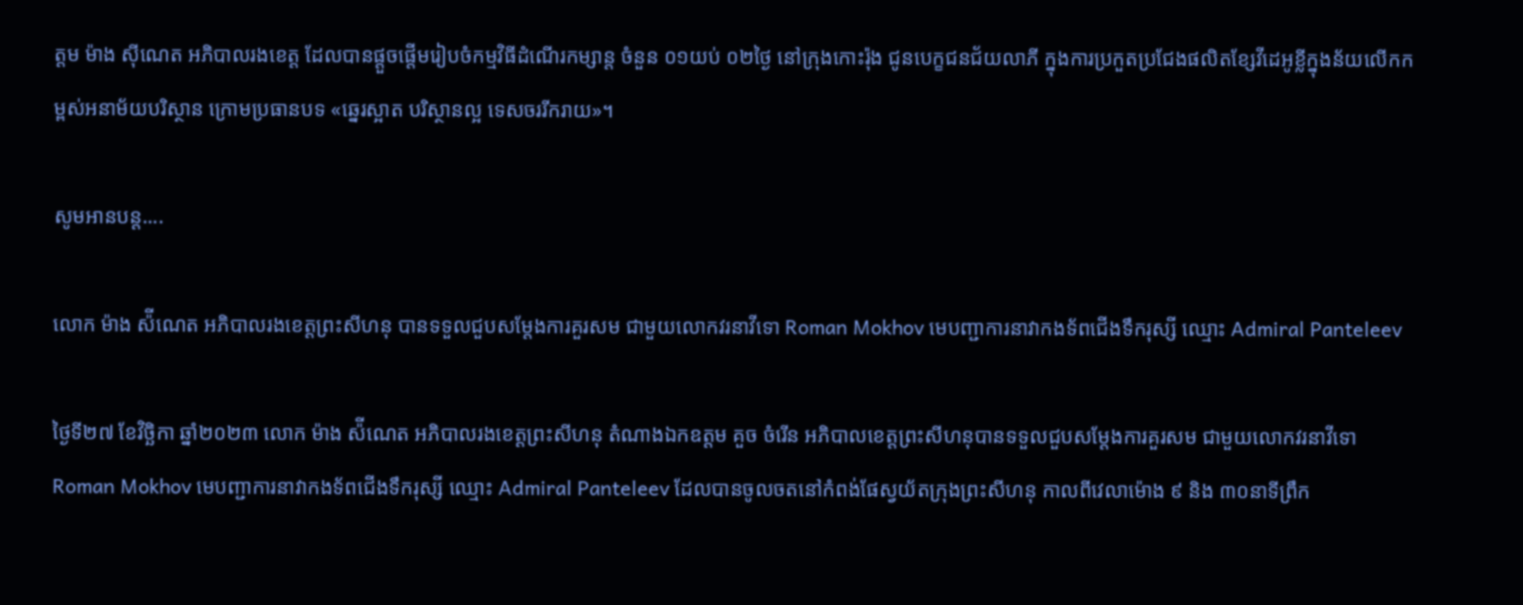ត្តម ម៉ាង ស៊ីណេត អភិបាលរងខេត្ត ដែលបានផ្តួចផ្តើមរៀបចំកម្មវិធីដំណើរកម្សាន្ត ចំនួន ០១យប់ ០២ថ្ងៃ នៅក្រុងកោះរ៉ុង ជូនបេក្ខជនជ័យលាភី ក្នុងការប្រកួតប្រជែងផលិតខ្សែវីដេអូខ្លីក្នុងន័យលើកកម្ពស់អនាម័យបរិស្ថាន ក្រោមប្រធានបទ «ឆ្នេរស្អាត បរិស្ថានល្អ ទេសចររីករាយ»។

សូមអានបន្ត....

លោក ម៉ាង ស៉ីណេត អភិបាលរងខេត្តព្រះសីហនុ បានទទួលជួបសម្តែងការគួរសម ជាមួយលោកវរនាវីទោ Roman Mokhov មេបញ្ជាការនាវាកងទ័ពជើងទឹករុស្សី ឈ្មោះ Admiral Panteleev

ថ្ងៃទី២៧ ខែវិច្ឆិកា ឆ្នាំ២០២៣ លោក ម៉ាង ស៉ីណេត អភិបាលរងខេត្តព្រះសីហនុ តំណាងឯកឧត្តម គួច ចំរើន អភិបាលខេត្តព្រះសីហនុបានទទួលជួបសម្តែងការគួរសម ជាមួយលោកវរនាវីទោ Roman Mokhov មេបញ្ជាការនាវាកងទ័ពជើងទឹករុស្សី ឈ្មោះ Admiral Panteleev ដែលបានចូលចតនៅកំពង់ផែស្វយ័តក្រុងព្រះសីហនុ កាលពីវេលាម៉ោង ៩ និង ៣០នាទីព្រឹក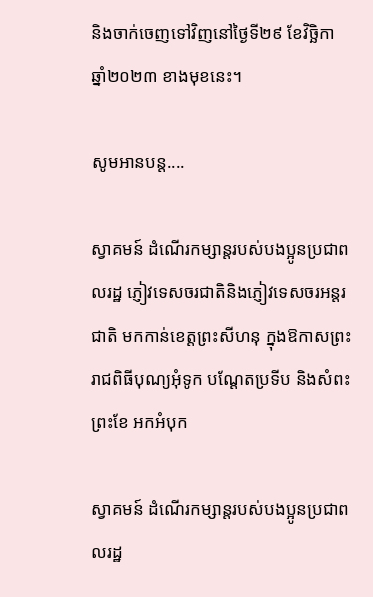និងចាក់ចេញទៅវិញនៅថ្ងៃទី២៩ ខែវិច្ឆិកា ឆ្នាំ២០២៣ ខាងមុខនេះ។

សូមអានបន្ត....

ស្វាគមន៍ ដំណើរកម្សាន្តរបស់បងប្អូនប្រជាពលរដ្ឋ ភ្ញៀវទេសចរជាតិនិងភ្ញៀវទេសចរអន្តរជាតិ មកកាន់ខេត្តព្រះសីហនុ ក្នុងឱកាសព្រះរាជពិធីបុណ្យអុំទូក បណ្ដែតប្រទីប និងសំពះព្រះខែ អកអំបុក

ស្វាគមន៍ ដំណើរកម្សាន្តរបស់បងប្អូនប្រជាពលរដ្ឋ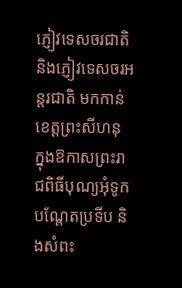ភ្ញៀវទេសចរជាតិនិងភ្ញៀវទេសចរអន្តរជាតិ មកកាន់ខេត្តព្រះសីហនុ ក្នុងឱកាសព្រះរាជពិធីបុណ្យអុំទូក បណ្ដែតប្រទីប និងសំពះ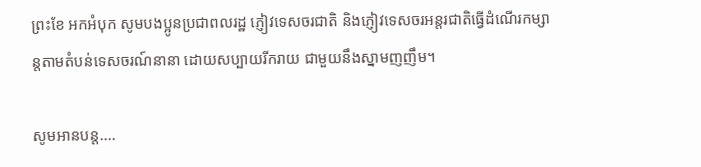ព្រះខែ អកអំបុក សូមបងប្អូនប្រជាពលរដ្ឋ ភ្ញៀវទេសចរជាតិ និងភ្ញៀវទេសចរអន្តរជាតិធ្វើដំណើរកម្សាន្តតាមតំបន់ទេសចរណ៍នានា ដោយសប្បាយរីករាយ ជាមួយនឹងស្នាមញញឹម។

សូមអានបន្ត....